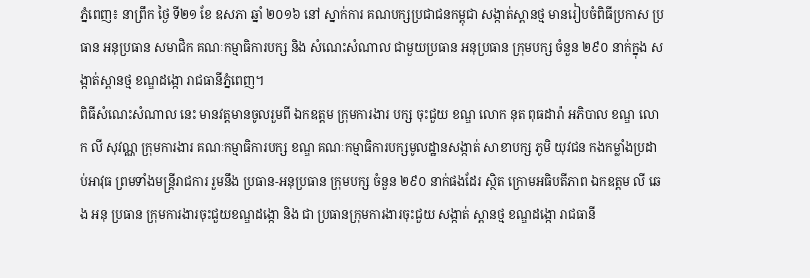ភ្នំពេញ៖ នាព្រឹក ថ្ងៃ ទី២១ ខែ ឧសភា ឆ្នាំ ២០១៦ នៅ ស្នាក់ការ គណបក្សប្រជាជនកម្ពុជា សង្កាត់ស្ពានថ្ម មានរៀបចំពិធីប្រកាស ប្រធាន អនុប្រធាន សមាជិក គណៈកម្មាធិការបក្ស និង សំណេះសំណាល ជាមួយប្រធាន អនុប្រធាន ក្រុមបក្ស ចំនួន ២៩០ នាក់ក្នុង សង្កាត់ស្ពានថ្ម ខណ្ឌដង្កោ រាជធានីភ្នំពេញ។
ពិធីសំណេះសំណាល នេះ មានវត្តមានចូលរួមពី ឯកឧត្តម ក្រុមការងារ បក្ស ចុះជួយ ខណ្ឌ លោក នុត ពុធដារ៉ា អភិបាល ខណ្ឌ លោក លី សុវណ្ណ ក្រុមការងារ គណៈកម្មាធិការបក្ស ខណ្ឌ គណៈកម្មាធិការបក្សមូលដ្ឋានសង្កាត់ សាខាបក្ស ភូមិ យុវជន កងកម្លាំងប្រដាប់អាវុធ ព្រមទាំងមន្ត្រីរាជការ រួមនឹង ប្រធាន-អនុប្រធាន ក្រុមបក្ស ចំនួន ២៩០ នាក់ផងដែរ ស្ថិត ក្រោមអធិបតីភាព ឯកឧត្តម លី ឆេង អនុ ប្រធាន ក្រុមការងារចុះជួយខណ្ឌដង្កោ និង ជា ប្រធានក្រុមការងារចុះជួយ សង្កាត់ ស្ពានថ្ម ខណ្ឌដង្កោ រាជធានី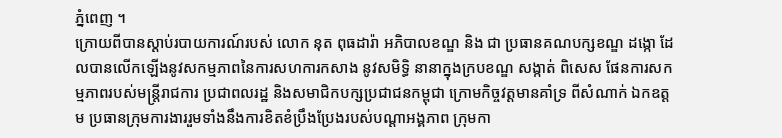ភ្នំពេញ ។
ក្រោយពីបានស្ដាប់របាយការណ៍របស់ លោក នុត ពុធដារ៉ា អភិបាលខណ្ឌ និង ជា ប្រធានគណបក្សខណ្ឌ ដង្កោ ដែលបានលើកឡើងនូវសកម្មភាពនៃការសហការកសាង នូវសមិទ្ធិ នានាក្នុងក្របខណ្ឌ សង្កាត់ ពិសេស ផែនការសកម្មភាពរបស់មន្ត្រីរាជការ ប្រជាពលរដ្ឋ និងសមាជិកបក្សប្រជាជនកម្ពុជា ក្រោមកិច្ចវត្តមានគាំទ្រ ពីសំណាក់ ឯកឧត្តម ប្រធានក្រុមការងាររួមទាំងនឹងការខិតខំប្រឹងប្រែងរបស់បណ្ដាអង្គភាព ក្រុមកា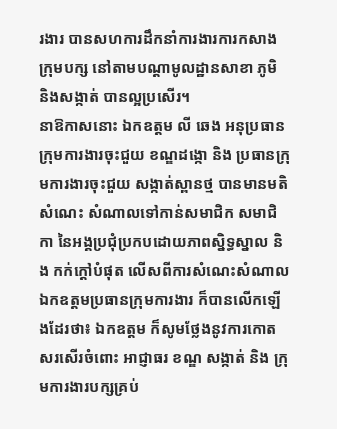រងារ បានសហការដឹកនាំការងារការកសាងក្រុមបក្ស នៅតាមបណ្ដាមូលដ្ឋានសាខា ភូមិ និងសង្កាត់ បានល្អប្រសើរ។
នាឱកាសនោះ ឯកឧត្តម លី ឆេង អនុប្រធានក្រុមការងារចុះជួយ ខណ្ឌដង្កោ និង ប្រធានក្រុមការងារចុះជួយ សង្កាត់ស្ពានថ្ម បានមានមតិសំណេះ សំណាលទៅកាន់សមាជិក សមាជិកា នៃអង្គប្រជុំប្រកបដោយភាពស្និទ្ធស្នាល និង កក់ក្ដៅបំផុត លើសពីការសំណេះសំណាលឯកឧត្តមប្រធានក្រុមការងារ ក៏បានលើកឡើងដែរថា៖ ឯកឧត្តម ក៏សូមថ្លែងនូវការកោតសរសើរចំពោះ អាជ្ញាធរ ខណ្ឌ សង្កាត់ និង ក្រុមការងារបក្សគ្រប់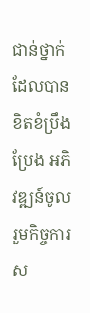ជាន់ថ្នាក់ ដែលបានខិតខំប្រឹងប្រែង អភិវឌ្ឍន៍ចូលរួមកិច្ចការស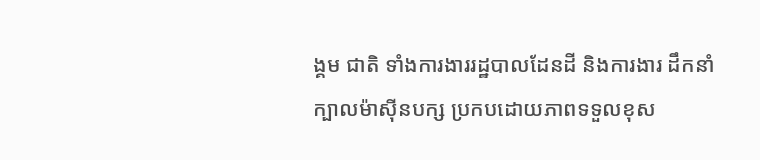ង្គម ជាតិ ទាំងការងាររដ្ឋបាលដែនដី និងការងារ ដឹកនាំក្បាលម៉ាស៊ីនបក្ស ប្រកបដោយភាពទទួលខុស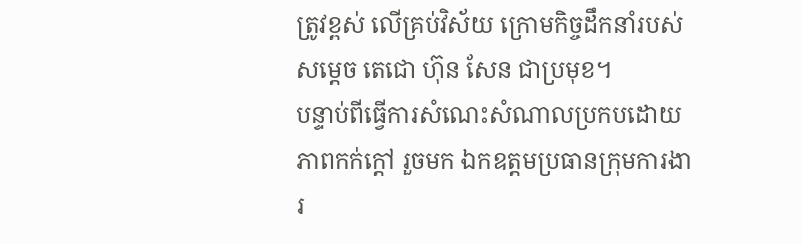ត្រូវខ្ពស់ លើគ្រប់វិស័យ ក្រោមកិច្ចដឹកនាំរបស់ សម្ដេច តេជោ ហ៊ុន សែន ជាប្រមុខ។
បន្ទាប់ពីធ្វើការសំណេះសំណាលប្រកបដោយ ភាពកក់ក្ដៅ រួចមក ឯកឧត្តមប្រធានក្រុមការងារ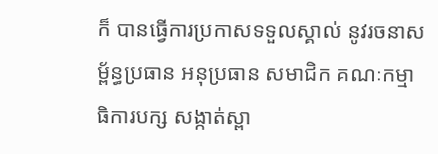ក៏ បានធ្វើការប្រកាសទទួលស្គាល់ នូវរចនាសម្ព័ន្ធប្រធាន អនុប្រធាន សមាជិក គណៈកម្មាធិការបក្ស សង្កាត់ស្ពា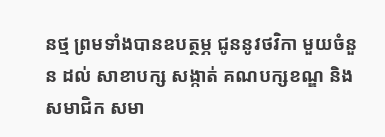នថ្ម ព្រមទាំងបានឧបត្ថម្ភ ជូននូវថវិកា មួយចំនួន ដល់ សាខាបក្ស សង្កាត់ គណបក្សខណ្ឌ និង សមាជិក សមា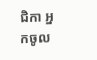ជិកា អ្នកចូល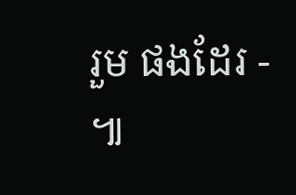រួម ផងដែរ - ៕